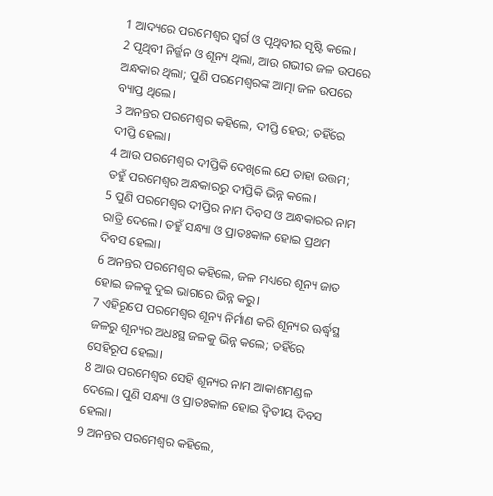1 ଆଦ୍ୟରେ ପରମେଶ୍ୱର ସ୍ୱର୍ଗ ଓ ପୃଥିବୀର ସୃଷ୍ଟି କଲେ।
2 ପୃଥିବୀ ନିର୍ଜ୍ଜନ ଓ ଶୂନ୍ୟ ଥିଲା, ଆଉ ଗଭୀର ଜଳ ଉପରେ ଅନ୍ଧକାର ଥିଲା; ପୁଣି ପରମେଶ୍ୱରଙ୍କ ଆତ୍ମା ଜଳ ଉପରେ ବ୍ୟାପ୍ତ ଥିଲେ।
3 ଅନନ୍ତର ପରମେଶ୍ୱର କହିଲେ, ଦୀପ୍ତି ହେଉ; ତହିଁରେ ଦୀପ୍ତି ହେଲା।
4 ଆଉ ପରମେଶ୍ୱର ଦୀପ୍ତିକି ଦେଖିଲେ ଯେ ତାହା ଉତ୍ତମ; ତହୁଁ ପରମେଶ୍ୱର ଅନ୍ଧକାରରୁ ଦୀପ୍ତିକି ଭିନ୍ନ କଲେ।
5 ପୁଣି ପରମେଶ୍ୱର ଦୀପ୍ତିର ନାମ ଦିବସ ଓ ଅନ୍ଧକାରର ନାମ ରାତ୍ରି ଦେଲେ। ତହୁଁ ସନ୍ଧ୍ୟା ଓ ପ୍ରାତଃକାଳ ହୋଇ ପ୍ରଥମ ଦିବସ ହେଲା।
6 ଅନନ୍ତର ପରମେଶ୍ୱର କହିଲେ, ଜଳ ମଧ୍ୟରେ ଶୂନ୍ୟ ଜାତ ହୋଇ ଜଳକୁ ଦୁଇ ଭାଗରେ ଭିନ୍ନ କରୁ।
7 ଏହିରୂପେ ପରମେଶ୍ୱର ଶୂନ୍ୟ ନିର୍ମାଣ କରି ଶୂନ୍ୟର ଊର୍ଦ୍ଧ୍ୱସ୍ଥ ଜଳରୁ ଶୂନ୍ୟର ଅଧଃସ୍ଥ ଜଳକୁ ଭିନ୍ନ କଲେ; ତହିଁରେ ସେହିରୂପ ହେଲା।
8 ଆଉ ପରମେଶ୍ୱର ସେହି ଶୂନ୍ୟର ନାମ ଆକାଶମଣ୍ଡଳ ଦେଲେ। ପୁଣି ସନ୍ଧ୍ୟା ଓ ପ୍ରାତଃକାଳ ହୋଇ ଦ୍ୱିତୀୟ ଦିବସ ହେଲା।
9 ଅନନ୍ତର ପରମେଶ୍ୱର କହିଲେ,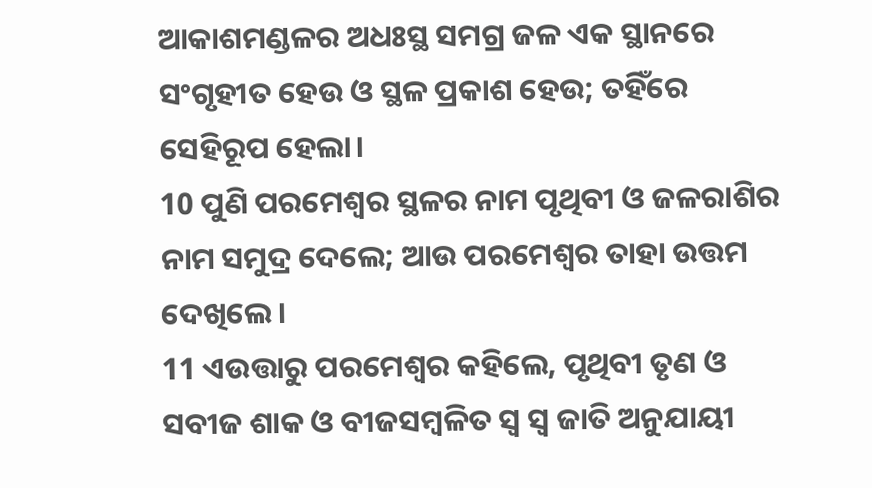ଆକାଶମଣ୍ଡଳର ଅଧଃସ୍ଥ ସମଗ୍ର ଜଳ ଏକ ସ୍ଥାନରେ ସଂଗୃହୀତ ହେଉ ଓ ସ୍ଥଳ ପ୍ରକାଶ ହେଉ; ତହିଁରେ ସେହିରୂପ ହେଲା।
10 ପୁଣି ପରମେଶ୍ୱର ସ୍ଥଳର ନାମ ପୃଥିବୀ ଓ ଜଳରାଶିର ନାମ ସମୁଦ୍ର ଦେଲେ; ଆଉ ପରମେଶ୍ୱର ତାହା ଉତ୍ତମ ଦେଖିଲେ।
11 ଏଉତ୍ତାରୁ ପରମେଶ୍ୱର କହିଲେ, ପୃଥିବୀ ତୃଣ ଓ ସବୀଜ ଶାକ ଓ ବୀଜସମ୍ବଳିତ ସ୍ୱ ସ୍ୱ ଜାତି ଅନୁଯାୟୀ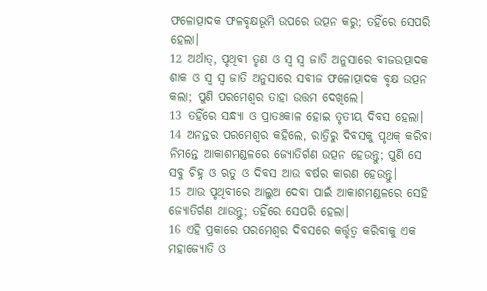ଫଳୋତ୍ପାଦକ ଫଳବୃକ୍ଷଭୂମି ଉପରେ ଉତ୍ପନ କରୁ; ତହିଁରେ ସେପରି ହେଲା।
12 ଅର୍ଥାତ୍, ପୃଥିବୀ ତୃଣ ଓ ସ୍ୱ ସ୍ୱ ଜାତି ଅନୁସାରେ ବୀଜଉତ୍ପାଦକ ଶାକ ଓ ସ୍ୱ ସ୍ୱ ଜାତି ଅନୁସାରେ ସବୀଜ ଫଳୋତ୍ପାଦକ ବୃକ୍ଷ ଉତ୍ପନ କଲା; ପୁଣି ପରମେଶ୍ୱର ତାହା ଉତ୍ତମ ଦେଖିଲେ।
13 ତହିଁରେ ସନ୍ଧ୍ୟା ଓ ପ୍ରାତଃକାଳ ହୋଇ ତୃତୀୟ ଦିବସ ହେଲା।
14 ଅନନ୍ତର ପରମେଶ୍ୱର କହିଲେ, ରାତ୍ରିରୁ ଦିବସକୁ ପୃଥକ୍ କରିବା ନିମନ୍ତେ ଆକାଶମଣ୍ଡଳରେ ଜ୍ୟୋତିର୍ଗଣ ଉତ୍ପନ ହେଉନ୍ତୁ; ପୁଣି ସେ ସବୁ ଚିହ୍ନ ଓ ଋତୁ ଓ ଦିବସ ଆଉ ବର୍ଷର କାରଣ ହେଉନ୍ତୁ।
15 ଆଉ ପୃଥିବୀରେ ଆଲୁଅ ଦେବା ପାଇଁ ଆକାଶମଣ୍ଡଳରେ ସେହି ଜ୍ୟୋତିର୍ଗଣ ଥାଉନ୍ତୁ; ତହିଁରେ ସେପରି ହେଲା।
16 ଏହି ପ୍ରକାରେ ପରମେଶ୍ୱର ଦିବସରେ କର୍ତ୍ତୃତ୍ୱ କରିବାକୁ ଏକ ମହାଜ୍ୟୋତି ଓ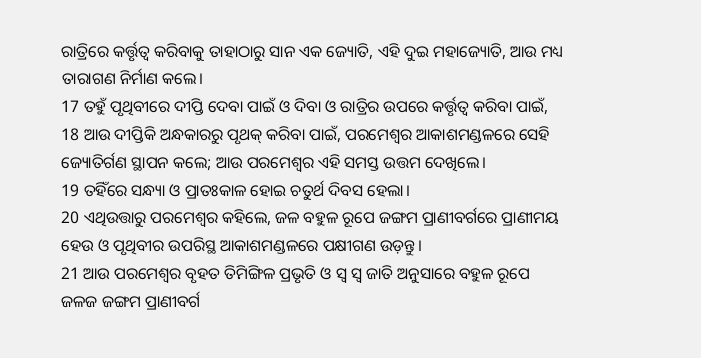ରାତ୍ରିରେ କର୍ତ୍ତୃତ୍ୱ କରିବାକୁ ତାହାଠାରୁ ସାନ ଏକ ଜ୍ୟୋତି, ଏହି ଦୁଇ ମହାଜ୍ୟୋତି, ଆଉ ମଧ୍ୟ ତାରାଗଣ ନିର୍ମାଣ କଲେ।
17 ତହୁଁ ପୃଥିବୀରେ ଦୀପ୍ତି ଦେବା ପାଇଁ ଓ ଦିବା ଓ ରାତ୍ରିର ଉପରେ କର୍ତ୍ତୃତ୍ୱ କରିବା ପାଇଁ,
18 ଆଉ ଦୀପ୍ତିକି ଅନ୍ଧକାରରୁ ପୃଥକ୍ କରିବା ପାଇଁ, ପରମେଶ୍ୱର ଆକାଶମଣ୍ଡଳରେ ସେହି ଜ୍ୟୋତିର୍ଗଣ ସ୍ଥାପନ କଲେ; ଆଉ ପରମେଶ୍ୱର ଏହି ସମସ୍ତ ଉତ୍ତମ ଦେଖିଲେ।
19 ତହିଁରେ ସନ୍ଧ୍ୟା ଓ ପ୍ରାତଃକାଳ ହୋଇ ଚତୁର୍ଥ ଦିବସ ହେଲା।
20 ଏଥିଉତ୍ତାରୁ ପରମେଶ୍ୱର କହିଲେ, ଜଳ ବହୁଳ ରୂପେ ଜଙ୍ଗମ ପ୍ରାଣୀବର୍ଗରେ ପ୍ରାଣୀମୟ ହେଉ ଓ ପୃଥିବୀର ଉପରିସ୍ଥ ଆକାଶମଣ୍ଡଳରେ ପକ୍ଷୀଗଣ ଉଡ଼ନ୍ତୁ।
21 ଆଉ ପରମେଶ୍ୱର ବୃହତ ତିମିଙ୍ଗିଳ ପ୍ରଭୃତି ଓ ସ୍ୱ ସ୍ୱ ଜାତି ଅନୁସାରେ ବହୁଳ ରୂପେ ଜଳଜ ଜଙ୍ଗମ ପ୍ରାଣୀବର୍ଗ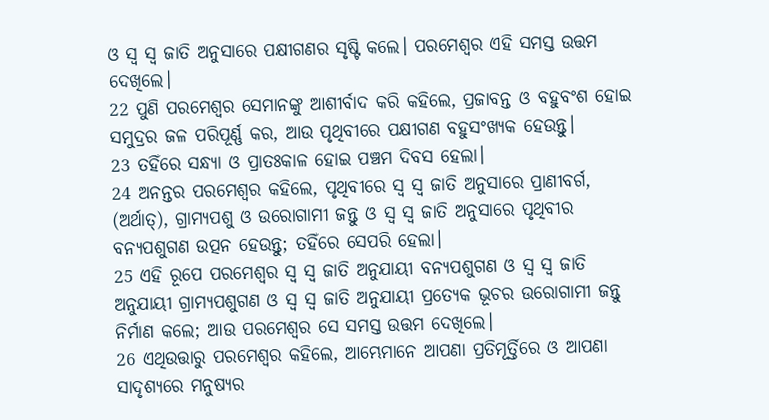ଓ ସ୍ୱ ସ୍ୱ ଜାତି ଅନୁସାରେ ପକ୍ଷୀଗଣର ସୃଷ୍ଟି କଲେ। ପରମେଶ୍ୱର ଏହି ସମସ୍ତ ଉତ୍ତମ ଦେଖିଲେ।
22 ପୁଣି ପରମେଶ୍ୱର ସେମାନଙ୍କୁ ଆଶୀର୍ବାଦ କରି କହିଲେ, ପ୍ରଜାବନ୍ତ ଓ ବହୁବଂଶ ହୋଇ ସମୁଦ୍ରର ଜଳ ପରିପୂର୍ଣ୍ଣ କର, ଆଉ ପୃଥିବୀରେ ପକ୍ଷୀଗଣ ବହୁସଂଖ୍ୟକ ହେଉନ୍ତୁ।
23 ତହିଁରେ ସନ୍ଧ୍ୟା ଓ ପ୍ରାତଃକାଳ ହୋଇ ପଞ୍ଚମ ଦିବସ ହେଲା।
24 ଅନନ୍ତର ପରମେଶ୍ୱର କହିଲେ, ପୃଥିବୀରେ ସ୍ୱ ସ୍ୱ ଜାତି ଅନୁସାରେ ପ୍ରାଣୀବର୍ଗ, (ଅର୍ଥାତ୍), ଗ୍ରାମ୍ୟପଶୁ ଓ ଉରୋଗାମୀ ଜନ୍ତୁ ଓ ସ୍ୱ ସ୍ୱ ଜାତି ଅନୁସାରେ ପୃଥିବୀର ବନ୍ୟପଶୁଗଣ ଉତ୍ପନ ହେଉନ୍ତୁ; ତହିଁରେ ସେପରି ହେଲା।
25 ଏହି ରୂପେ ପରମେଶ୍ୱର ସ୍ୱ ସ୍ୱ ଜାତି ଅନୁଯାୟୀ ବନ୍ୟପଶୁଗଣ ଓ ସ୍ୱ ସ୍ୱ ଜାତି ଅନୁଯାୟୀ ଗ୍ରାମ୍ୟପଶୁଗଣ ଓ ସ୍ୱ ସ୍ୱ ଜାତି ଅନୁଯାୟୀ ପ୍ରତ୍ୟେକ ଭୂଚର ଉରୋଗାମୀ ଜନ୍ତୁ ନିର୍ମାଣ କଲେ; ଆଉ ପରମେଶ୍ୱର ସେ ସମସ୍ତ ଉତ୍ତମ ଦେଖିଲେ।
26 ଏଥିଉତ୍ତାରୁ ପରମେଶ୍ୱର କହିଲେ, ଆମ୍ଭେମାନେ ଆପଣା ପ୍ରତିମୂର୍ତ୍ତିରେ ଓ ଆପଣା ସାଦୃଶ୍ୟରେ ମନୁଷ୍ୟର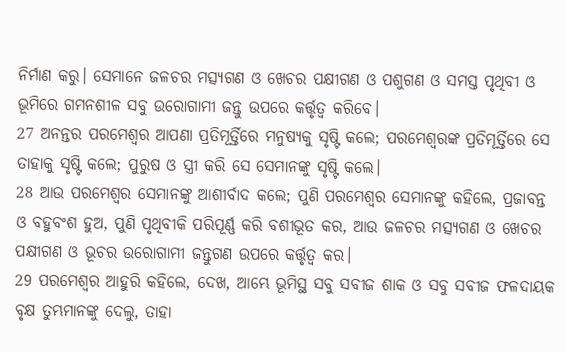ନିର୍ମାଣ କରୁ। ସେମାନେ ଜଳଚର ମତ୍ସ୍ୟଗଣ ଓ ଖେଚର ପକ୍ଷୀଗଣ ଓ ପଶୁଗଣ ଓ ସମସ୍ତ ପୃଥିବୀ ଓ ଭୂମିରେ ଗମନଶୀଳ ସବୁ ଉରୋଗାମୀ ଜନ୍ତୁ ଉପରେ କର୍ତ୍ତୃତ୍ୱ କରିବେ।
27 ଅନନ୍ତର ପରମେଶ୍ୱର ଆପଣା ପ୍ରତିମୂର୍ତ୍ତିରେ ମନୁଷ୍ୟକୁ ସୃଷ୍ଟି କଲେ; ପରମେଶ୍ୱରଙ୍କ ପ୍ରତିମୂର୍ତ୍ତିରେ ସେ ତାହାକୁ ସୃଷ୍ଟି କଲେ; ପୁରୁଷ ଓ ସ୍ତ୍ରୀ କରି ସେ ସେମାନଙ୍କୁ ସୃଷ୍ଟି କଲେ।
28 ଆଉ ପରମେଶ୍ୱର ସେମାନଙ୍କୁ ଆଶୀର୍ବାଦ କଲେ; ପୁଣି ପରମେଶ୍ୱର ସେମାନଙ୍କୁ କହିଲେ, ପ୍ରଜାବନ୍ତ ଓ ବହୁବଂଶ ହୁଅ, ପୁଣି ପୃଥିବୀକି ପରିପୂର୍ଣ୍ଣ କରି ବଶୀଭୂତ କର, ଆଉ ଜଳଚର ମତ୍ସ୍ୟଗଣ ଓ ଖେଚର ପକ୍ଷୀଗଣ ଓ ଭୂଚର ଉରୋଗାମୀ ଜନ୍ତୁଗଣ ଉପରେ କର୍ତ୍ତୃତ୍ୱ କର।
29 ପରମେଶ୍ୱର ଆହୁରି କହିଲେ, ଦେଖ, ଆମ୍ଭେ ଭୂମିସ୍ଥ ସବୁ ସବୀଜ ଶାକ ଓ ସବୁ ସବୀଜ ଫଳଦାୟକ ବୃକ୍ଷ ତୁମ୍ଭମାନଙ୍କୁ ଦେଲୁ, ତାହା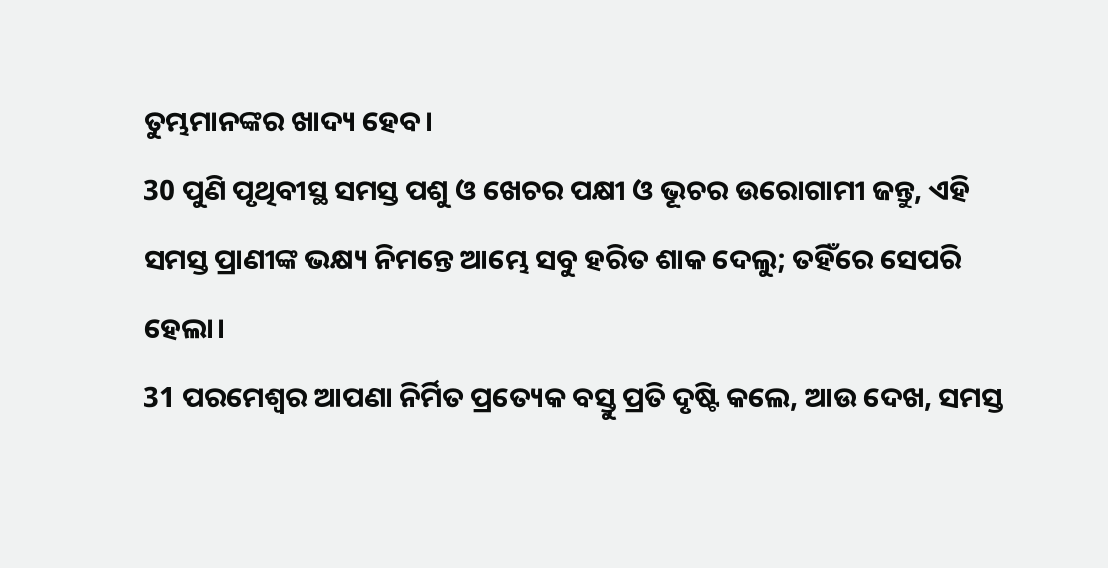ତୁମ୍ଭମାନଙ୍କର ଖାଦ୍ୟ ହେବ।
30 ପୁଣି ପୃଥିବୀସ୍ଥ ସମସ୍ତ ପଶୁ ଓ ଖେଚର ପକ୍ଷୀ ଓ ଭୂଚର ଉରୋଗାମୀ ଜନ୍ତୁ, ଏହି ସମସ୍ତ ପ୍ରାଣୀଙ୍କ ଭକ୍ଷ୍ୟ ନିମନ୍ତେ ଆମ୍ଭେ ସବୁ ହରିତ ଶାକ ଦେଲୁ; ତହିଁରେ ସେପରି ହେଲା।
31 ପରମେଶ୍ୱର ଆପଣା ନିର୍ମିତ ପ୍ରତ୍ୟେକ ବସ୍ତୁ ପ୍ରତି ଦୃଷ୍ଟି କଲେ, ଆଉ ଦେଖ, ସମସ୍ତ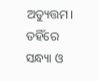ଅତ୍ୟୁତ୍ତମ। ତହିଁରେ ସନ୍ଧ୍ୟା ଓ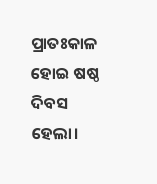ପ୍ରାତଃକାଳ ହୋଇ ଷଷ୍ଠ ଦିବସ ହେଲା।